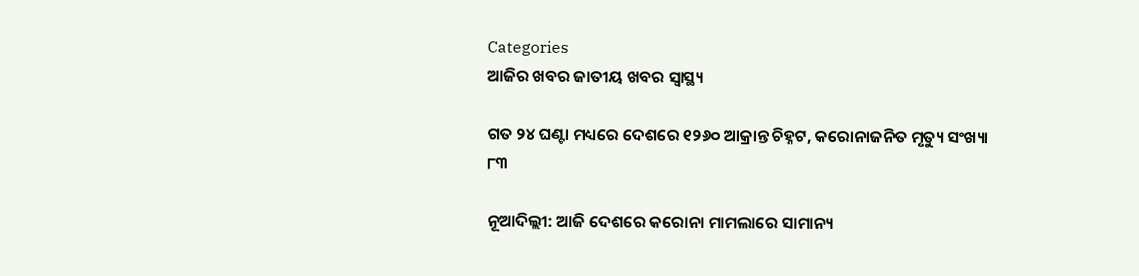Categories
ଆଜିର ଖବର ଜାତୀୟ ଖବର ସ୍ବାସ୍ଥ୍ୟ

ଗତ ୨୪ ଘଣ୍ଟା ମଧ୍ୟରେ ଦେଶରେ ୧୨୬୦ ଆକ୍ରାନ୍ତ ଚିହ୍ନଟ, କରୋନାଜନିତ ମୃତ୍ୟୁ ସଂଖ୍ୟା ୮୩

ନୂଆଦିଲ୍ଲୀ: ଆଜି ଦେଶରେ କରୋନା ମାମଲାରେ ସାମାନ୍ୟ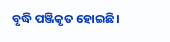ବୃଦ୍ଧି ପଞ୍ଜିକୃତ ହୋଇଛି।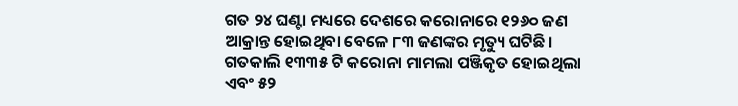ଗତ ୨୪ ଘଣ୍ଟା ମଧ୍ୟରେ ଦେଶରେ କରୋନାରେ ୧୨୬୦ ଜଣ ଆକ୍ରାନ୍ତ ହୋଇଥିବା ବେଳେ ୮୩ ଜଣଙ୍କର ମୃତ୍ୟୁ ଘଟିଛି। ଗତକାଲି ୧୩୩୫ ଟି କରୋନା ମାମଲା ପଞ୍ଜିକୃତ ହୋଇଥିଲା ଏବଂ ୫୨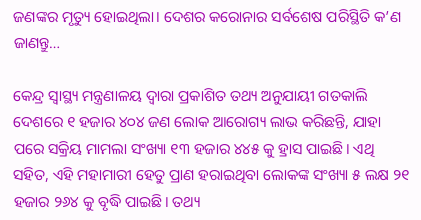ଜଣଙ୍କର ମୃତ୍ୟୁ ହୋଇଥିଲା। ଦେଶର କରୋନାର ସର୍ବଶେଷ ପରିସ୍ଥିତି କ’ଣ ଜାଣନ୍ତୁ…

କେନ୍ଦ୍ର ସ୍ୱାସ୍ଥ୍ୟ ମନ୍ତ୍ରଣାଳୟ ଦ୍ଵାରା ପ୍ରକାଶିତ ତଥ୍ୟ ଅନୁଯାୟୀ ଗତକାଲି ଦେଶରେ ୧ ହଜାର ୪୦୪ ଜଣ ଲୋକ ଆରୋଗ୍ୟ ଲାଭ କରିଛନ୍ତି, ଯାହା ପରେ ସକ୍ରିୟ ମାମଲା ସଂଖ୍ୟା ୧୩ ହଜାର ୪୪୫ କୁ ହ୍ରାସ ପାଇଛି। ଏଥି ସହିତ, ଏହି ମହାମାରୀ ହେତୁ ପ୍ରାଣ ହରାଇଥିବା ଲୋକଙ୍କ ସଂଖ୍ୟା ୫ ଲକ୍ଷ ୨୧ ହଜାର ୨୬୪ କୁ ବୃଦ୍ଧି ପାଇଛି। ତଥ୍ୟ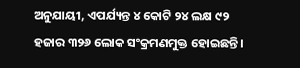ଅନୁଯାୟୀ, ଏପର୍ଯ୍ୟନ୍ତ ୪ କୋଟି ୨୪ ଲକ୍ଷ ୯୨ ହଜାର ୩୨୬ ଲୋକ ସଂକ୍ରମଣମୁକ୍ତ ହୋଇଛନ୍ତି।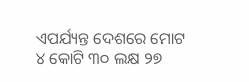ଏପର୍ଯ୍ୟନ୍ତ ଦେଶରେ ମୋଟ ୪ କୋଟି ୩୦ ଲକ୍ଷ ୨୭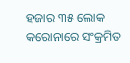ହଜାର ୩୫ ଲୋକ କରୋନାରେ ସଂକ୍ରମିତ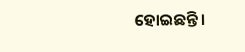ହୋଇଛନ୍ତି।